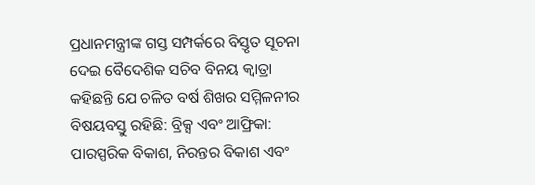ପ୍ରଧାନମନ୍ତ୍ରୀଙ୍କ ଗସ୍ତ ସମ୍ପର୍କରେ ବିସ୍ତୃତ ସୂଚନା ଦେଇ ବୈଦେଶିକ ସଚିବ ବିନୟ କ୍ୱାତ୍ରା କହିଛନ୍ତି ଯେ ଚଳିତ ବର୍ଷ ଶିଖର ସମ୍ମିଳନୀର ବିଷୟବସ୍ତୁ ରହିଛି: ବ୍ରିକ୍ସ ଏବଂ ଆଫ୍ରିକା: ପାରସ୍ପରିକ ବିକାଶ, ନିରନ୍ତର ବିକାଶ ଏବଂ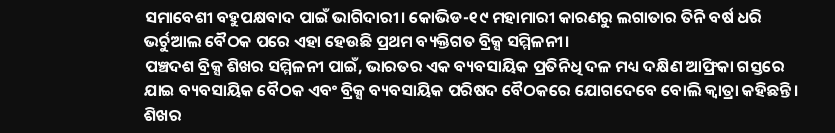ସମାବେଶୀ ବହୁପକ୍ଷବାଦ ପାଇଁ ଭାଗିଦାରୀ। କୋଭିଡ-୧୯ ମହାମାରୀ କାରଣରୁ ଲଗାତାର ତିନି ବର୍ଷ ଧରି ଭର୍ଚୁଆଲ ବୈଠକ ପରେ ଏହା ହେଉଛି ପ୍ରଥମ ବ୍ୟକ୍ତିଗତ ବ୍ରିକ୍ସ ସମ୍ମିଳନୀ।
ପଞ୍ଚଦଶ ବ୍ରିକ୍ସ ଶିଖର ସମ୍ମିଳନୀ ପାଇଁ, ଭାରତର ଏକ ବ୍ୟବସାୟିକ ପ୍ରତିନିଧି ଦଳ ମଧ୍ୟ ଦକ୍ଷିଣ ଆଫ୍ରିକା ଗସ୍ତରେ ଯାଇ ବ୍ୟବସାୟିକ ବୈଠକ ଏବଂ ବ୍ରିକ୍ସ ବ୍ୟବସାୟିକ ପରିଷଦ ବୈଠକରେ ଯୋଗଦେବେ ବୋଲି କ୍ୱାତ୍ରା କହିଛନ୍ତି।
ଶିଖର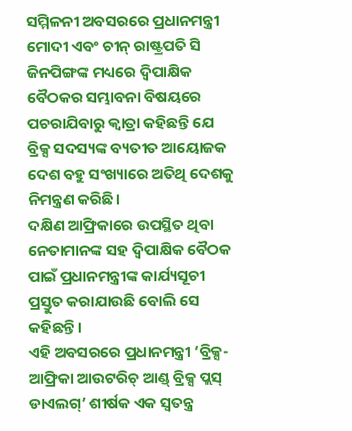ସମ୍ମିଳନୀ ଅବସରରେ ପ୍ରଧାନମନ୍ତ୍ରୀ ମୋଦୀ ଏବଂ ଚୀନ୍ ରାଷ୍ଟ୍ରପତି ସି ଜିନପିଙ୍ଗଙ୍କ ମଧ୍ୟରେ ଦ୍ୱିପାକ୍ଷିକ ବୈଠକର ସମ୍ଭାବନା ବିଷୟରେ ପଚରାଯିବାରୁ କ୍ବାତ୍ରା କହିଛନ୍ତି ଯେ ବ୍ରିକ୍ସ ସଦସ୍ୟଙ୍କ ବ୍ୟତୀତ ଆୟୋଜକ ଦେଶ ବହୁ ସଂଖ୍ୟାରେ ଅତିଥି ଦେଶକୁ ନିମନ୍ତ୍ରଣ କରିଛି।
ଦକ୍ଷିଣ ଆଫ୍ରିକାରେ ଉପସ୍ଥିତ ଥିବା ନେତାମାନଙ୍କ ସହ ଦ୍ୱିପାକ୍ଷିକ ବୈଠକ ପାଇଁ ପ୍ରଧାନମନ୍ତ୍ରୀଙ୍କ କାର୍ଯ୍ୟସୂଚୀ ପ୍ରସ୍ତୁତ କରାଯାଉଛି ବୋଲି ସେ କହିଛନ୍ତି।
ଏହି ଅବସରରେ ପ୍ରଧାନମନ୍ତ୍ରୀ ‘ବ୍ରିକ୍ସ-ଆଫ୍ରିକା ଆଉଟରିଚ୍ ଆଣ୍ଡ୍ ବ୍ରିକ୍ସ ପ୍ଲସ୍ ଡାଏଲଗ୍’ ଶୀର୍ଷକ ଏକ ସ୍ୱତନ୍ତ୍ର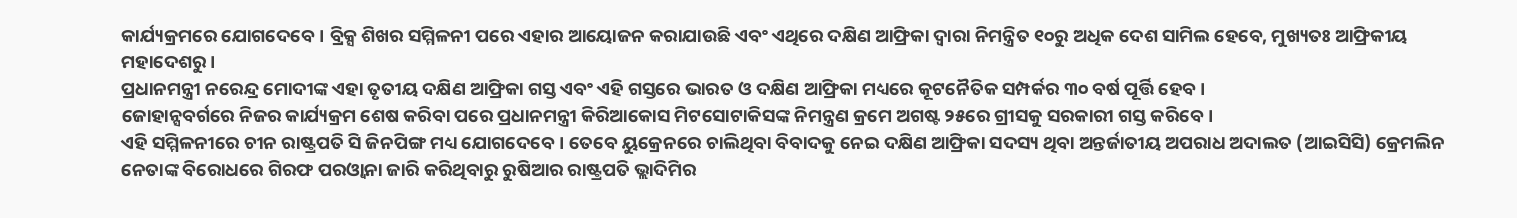କାର୍ଯ୍ୟକ୍ରମରେ ଯୋଗଦେବେ। ବ୍ରିକ୍ସ ଶିଖର ସମ୍ମିଳନୀ ପରେ ଏହାର ଆୟୋଜନ କରାଯାଉଛି ଏବଂ ଏଥିରେ ଦକ୍ଷିଣ ଆଫ୍ରିକା ଦ୍ୱାରା ନିମନ୍ତ୍ରିତ ୧୦ରୁ ଅଧିକ ଦେଶ ସାମିଲ ହେବେ, ମୁଖ୍ୟତଃ ଆଫ୍ରିକୀୟ ମହାଦେଶରୁ।
ପ୍ରଧାନମନ୍ତ୍ରୀ ନରେନ୍ଦ୍ର ମୋଦୀଙ୍କ ଏହା ତୃତୀୟ ଦକ୍ଷିଣ ଆଫ୍ରିକା ଗସ୍ତ ଏବଂ ଏହି ଗସ୍ତରେ ଭାରତ ଓ ଦକ୍ଷିଣ ଆଫ୍ରିକା ମଧ୍ୟରେ କୂଟନୈତିକ ସମ୍ପର୍କର ୩୦ ବର୍ଷ ପୂର୍ତ୍ତି ହେବ।
ଜୋହାନ୍ସବର୍ଗରେ ନିଜର କାର୍ଯ୍ୟକ୍ରମ ଶେଷ କରିବା ପରେ ପ୍ରଧାନମନ୍ତ୍ରୀ କିରିଆକୋସ ମିଟସୋଟାକିସଙ୍କ ନିମନ୍ତ୍ରଣ କ୍ରମେ ଅଗଷ୍ଟ ୨୫ରେ ଗ୍ରୀସକୁ ସରକାରୀ ଗସ୍ତ କରିବେ।
ଏହି ସମ୍ମିଳନୀରେ ଚୀନ ରାଷ୍ଟ୍ରପତି ସି ଜିନପିଙ୍ଗ ମଧ୍ୟ ଯୋଗଦେବେ। ତେବେ ୟୁକ୍ରେନରେ ଚାଲିଥିବା ବିବାଦକୁ ନେଇ ଦକ୍ଷିଣ ଆଫ୍ରିକା ସଦସ୍ୟ ଥିବା ଅନ୍ତର୍ଜାତୀୟ ଅପରାଧ ଅଦାଲତ (ଆଇସିସି) କ୍ରେମଲିନ ନେତାଙ୍କ ବିରୋଧରେ ଗିରଫ ପରଓ୍ୱାନା ଜାରି କରିଥିବାରୁ ରୁଷିଆର ରାଷ୍ଟ୍ରପତି ଭ୍ଲାଦିମିର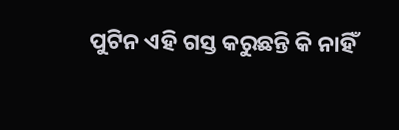ପୁଟିନ ଏହି ଗସ୍ତ କରୁଛନ୍ତି କି ନାହିଁ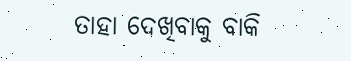ତାହା ଦେଖିବାକୁ ବାକି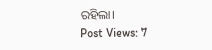ରହିଲା।
Post Views: 7